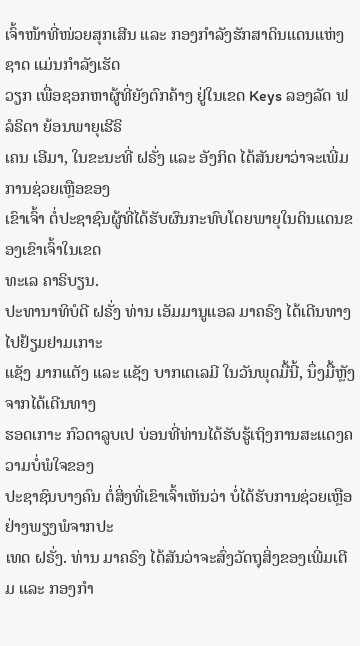ເຈົ້າໜ້າທີ່ໜ່ວຍສຸກເສີນ ແລະ ກອງກຳລັງຮັກສາດິນແດນແຫ່ງຊາດ ແມ່ນກຳລັງເຮັດ
ວຽກ ເພື່ອຊອກຫາຜູ້ທີ່ຍັງຕົກຄ້າງ ຢູ່ໃນເຂດ Keys ລອງລັດ ຟລໍຣິດາ ຍ້ອນພາຍຸເຮີຣິ
ເຄນ ເອີມາ, ໃນຂະນະທີ່ ຝຣັ່ງ ແລະ ອັງກິດ ໄດ້ສັນຍາວ່າຈະເພີ່ມການຊ່ວຍເຫຼືອຂອງ
ເຂົາເຈົ້າ ຕໍ່ປະຊາຊົນຜູ້ທີ່ໄດ້ຮັບຜົນກະທົບໂດຍພາຍຸໃນດິນແດນຂອງເຂົາເຈົ້າໃນເຂດ
ທະເລ ຄາຣິບຽນ.
ປະທານາທິບໍດີ ຝຣັ່ງ ທ່ານ ເອັມມານູແອລ ມາຄຣົງ ໄດ້ເດີນທາງໄປຢ້ຽມຢາມເກາະ
ແຊັງ ມາກແຕັງ ແລະ ແຊັງ ບາກເຕເລມີ ໃນວັນພຸດມື້ນີ້, ນຶ່ງມື້ຫຼັງຈາກໄດ້ເດີນທາງ
ຮອດເກາະ ກົວດາລູບເປ ບ່ອນທີ່ທ່ານໄດ້ຮັບຮູ້ເຖິງການສະແດງຄວາມບໍ່ພໍໃຈຂອງ
ປະຊາຊົນບາງຄົນ ຕໍ່ສິ່ງທີ່ເຂົາເຈົ້າເຫັນວ່າ ບໍ່ໄດ້ຮັບການຊ່ວຍເຫຼືອຢ່າງພຽງພໍຈາກປະ
ເທດ ຝຣັ່ງ. ທ່ານ ມາຄຣົງ ໄດ້ສັນວ່າຈະສົ່ງວັດຖຸສິ່ງຂອງເພີ່ມເຕີມ ແລະ ກອງກຳ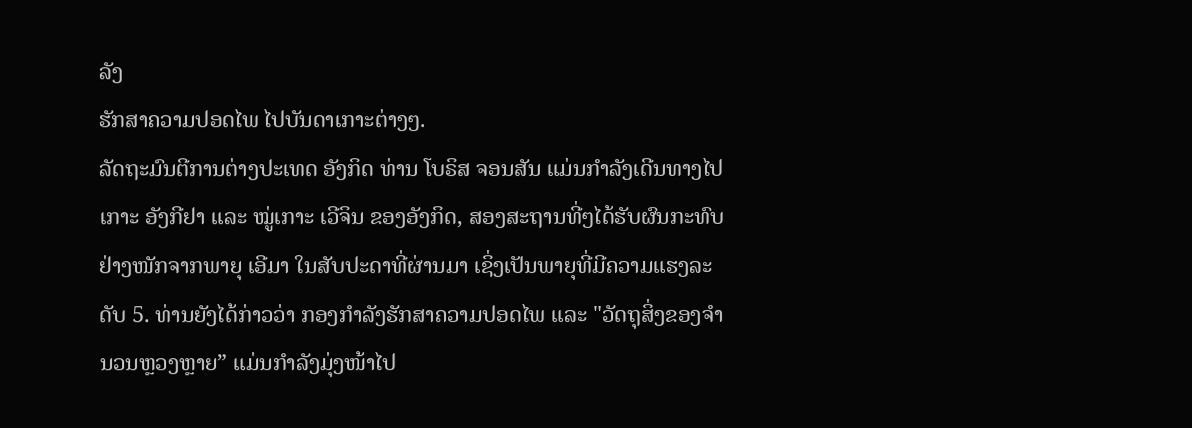ລັງ
ຮັກສາຄວາມປອດໄພ ໄປບັນດາເກາະຕ່າງໆ.
ລັດຖະມົນຕີການຕ່າງປະເທດ ອັງກິດ ທ່ານ ໂບຣິສ ຈອນສັນ ແມ່ນກຳລັງເດີນທາງໄປ
ເກາະ ອັງກີຢາ ແລະ ໝູ່ເກາະ ເວີຈິນ ຂອງອັງກິດ, ສອງສະຖານທີ່ໆໄດ້ຮັບຜົນກະທົບ
ຢ່າງໜັກຈາກພາຍຸ ເອີມາ ໃນສັບປະດາທີ່ຜ່ານມາ ເຊິ່ງເປັນພາຍຸທີ່ມີຄວາມແຮງລະ
ດັບ 5. ທ່ານຍັງໄດ້ກ່າວວ່າ ກອງກຳລັງຮັກສາຄວາມປອດໄພ ແລະ "ວັດຖຸສິ່ງຂອງຈຳ
ນວນຫຼວງຫຼາຍ” ແມ່ນກຳລັງມຸ່ງໜ້າໄປ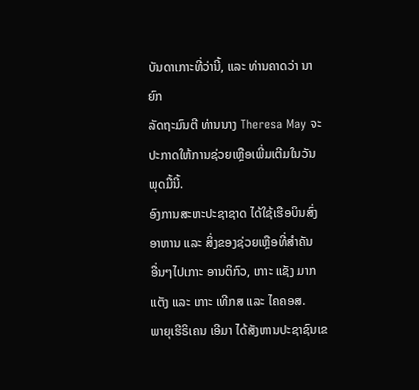ບັນດາເກາະທີ່ວ່ານີ້, ແລະ ທ່ານຄາດວ່າ ນາຍົກ
ລັດຖະມົນຕີ ທ່ານນາງ Theresa May ຈະປະກາດໃຫ້ການຊ່ວຍເຫຼືອເພີ່ມເຕີມໃນວັນ
ພຸດມື້ນີ້.
ອົງການສະຫະປະຊາຊາດ ໄດ້ໃຊ້ເຮືອບິນສົ່ງອາຫານ ແລະ ສິ່ງຂອງຊ່ວຍເຫຼືອທີ່ສຳຄັນ
ອື່ນໆໄປເກາະ ອານຕິກົວ, ເກາະ ແຊັງ ມາກແຕັງ ແລະ ເກາະ ເທີກສ ແລະ ໄຄຄອສ.
ພາຍຸເຮີຣິເຄນ ເອີມາ ໄດ້ສັງຫານປະຊາຊົນເຂ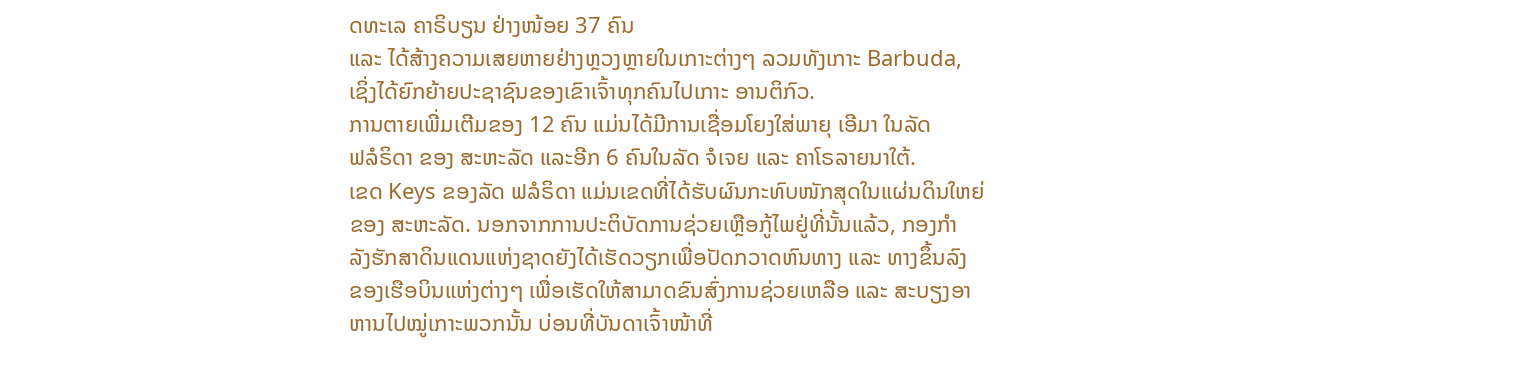ດທະເລ ຄາຣິບຽນ ຢ່າງໜ້ອຍ 37 ຄົນ
ແລະ ໄດ້ສ້າງຄວາມເສຍຫາຍຢ່າງຫຼວງຫຼາຍໃນເກາະຕ່າງໆ ລວມທັງເກາະ Barbuda,
ເຊິ່ງໄດ້ຍົກຍ້າຍປະຊາຊົນຂອງເຂົາເຈົ້າທຸກຄົນໄປເກາະ ອານຕິກົວ.
ການຕາຍເພີ່ມເຕີມຂອງ 12 ຄົນ ແມ່ນໄດ້ມີການເຊື່ອມໂຍງໃສ່ພາຍຸ ເອີມາ ໃນລັດ
ຟລໍຣິດາ ຂອງ ສະຫະລັດ ແລະອີກ 6 ຄົນໃນລັດ ຈໍເຈຍ ແລະ ຄາໂຣລາຍນາໃຕ້.
ເຂດ Keys ຂອງລັດ ຟລໍຣິດາ ແມ່ນເຂດທີ່ໄດ້ຮັບຜົນກະທົບໜັກສຸດໃນແຜ່ນດິນໃຫຍ່
ຂອງ ສະຫະລັດ. ນອກຈາກການປະຕິບັດການຊ່ວຍເຫຼືອກູ້ໄພຢູ່ທີ່ນັ້ນແລ້ວ, ກອງກຳ
ລັງຮັກສາດິນແດນແຫ່ງຊາດຍັງໄດ້ເຮັດວຽກເພື່ອປັດກວາດຫົນທາງ ແລະ ທາງຂຶ້ນລົງ
ຂອງເຮືອບິນແຫ່ງຕ່າງໆ ເພື່ອເຮັດໃຫ້ສາມາດຂົນສົ່ງການຊ່ວຍເຫລືອ ແລະ ສະບຽງອາ
ຫານໄປໝູ່ເກາະພວກນັ້ນ ບ່ອນທີ່ບັນດາເຈົ້າໜ້າທີ່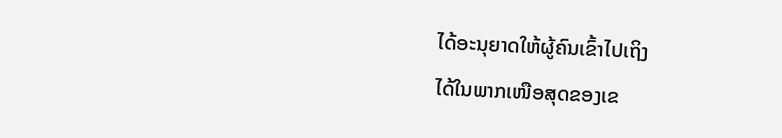ໄດ້ອະນຸຍາດໃຫ້ຜູ້ຄົນເຂົ້າໄປເຖິງ
ໄດ້ໃນພາກເໜືອສຸດຂອງເຂ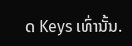ດ Keys ເທົ່ານັ້ນ.